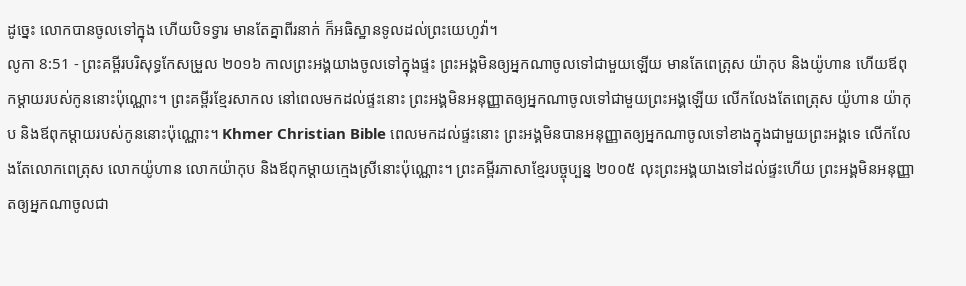ដូច្នេះ លោកបានចូលទៅក្នុង ហើយបិទទ្វារ មានតែគ្នាពីរនាក់ ក៏អធិស្ឋានទូលដល់ព្រះយេហូវ៉ា។
លូកា 8:51 - ព្រះគម្ពីរបរិសុទ្ធកែសម្រួល ២០១៦ កាលព្រះអង្គយាងចូលទៅក្នុងផ្ទះ ព្រះអង្គមិនឲ្យអ្នកណាចូលទៅជាមួយឡើយ មានតែពេត្រុស យ៉ាកុប និងយ៉ូហាន ហើយឪពុកម្តាយរបស់កូននោះប៉ុណ្ណោះ។ ព្រះគម្ពីរខ្មែរសាកល នៅពេលមកដល់ផ្ទះនោះ ព្រះអង្គមិនអនុញ្ញាតឲ្យអ្នកណាចូលទៅជាមួយព្រះអង្គឡើយ លើកលែងតែពេត្រុស យ៉ូហាន យ៉ាកុប និងឪពុកម្ដាយរបស់កូននោះប៉ុណ្ណោះ។ Khmer Christian Bible ពេលមកដល់ផ្ទះនោះ ព្រះអង្គមិនបានអនុញ្ញាតឲ្យអ្នកណាចូលទៅខាងក្នុងជាមួយព្រះអង្គទេ លើកលែងតែលោកពេត្រុស លោកយ៉ូហាន លោកយ៉ាកុប និងឪពុកម្ដាយក្មេងស្រីនោះប៉ុណ្ណោះ។ ព្រះគម្ពីរភាសាខ្មែរបច្ចុប្បន្ន ២០០៥ លុះព្រះអង្គយាងទៅដល់ផ្ទះហើយ ព្រះអង្គមិនអនុញ្ញាតឲ្យអ្នកណាចូលជា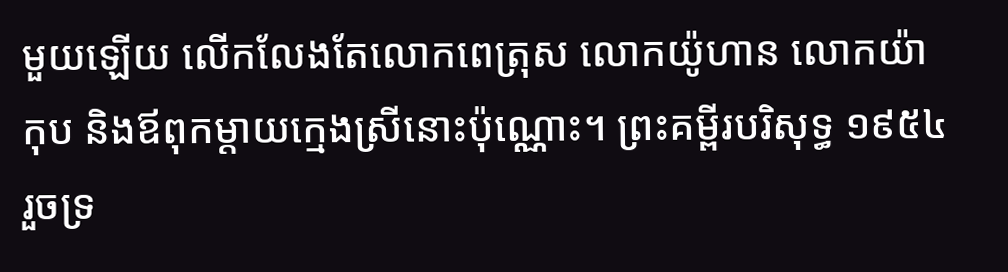មួយឡើយ លើកលែងតែលោកពេត្រុស លោកយ៉ូហាន លោកយ៉ាកុប និងឪពុកម្ដាយក្មេងស្រីនោះប៉ុណ្ណោះ។ ព្រះគម្ពីរបរិសុទ្ធ ១៩៥៤ រួចទ្រ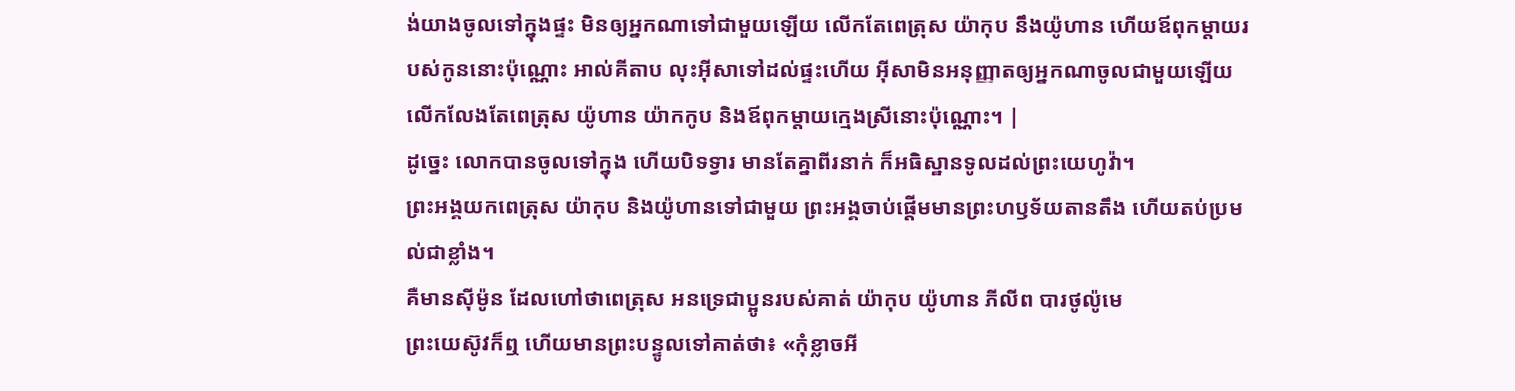ង់យាងចូលទៅក្នុងផ្ទះ មិនឲ្យអ្នកណាទៅជាមួយឡើយ លើកតែពេត្រុស យ៉ាកុប នឹងយ៉ូហាន ហើយឪពុកម្តាយរបស់កូននោះប៉ុណ្ណោះ អាល់គីតាប លុះអ៊ីសាទៅដល់ផ្ទះហើយ អ៊ីសាមិនអនុញ្ញាតឲ្យអ្នកណាចូលជាមួយឡើយ លើកលែងតែពេត្រុស យ៉ូហាន យ៉ាកកូប និងឪពុកម្ដាយក្មេងស្រីនោះប៉ុណ្ណោះ។ |
ដូច្នេះ លោកបានចូលទៅក្នុង ហើយបិទទ្វារ មានតែគ្នាពីរនាក់ ក៏អធិស្ឋានទូលដល់ព្រះយេហូវ៉ា។
ព្រះអង្គយកពេត្រុស យ៉ាកុប និងយ៉ូហានទៅជាមួយ ព្រះអង្គចាប់ផ្ដើមមានព្រះហឫទ័យតានតឹង ហើយតប់ប្រមល់ជាខ្លាំង។
គឺមានស៊ីម៉ូន ដែលហៅថាពេត្រុស អនទ្រេជាប្អូនរបស់គាត់ យ៉ាកុប យ៉ូហាន ភីលីព បារថូល៉ូមេ
ព្រះយេស៊ូវក៏ឮ ហើយមានព្រះបន្ទូលទៅគាត់ថា៖ «កុំខ្លាចអី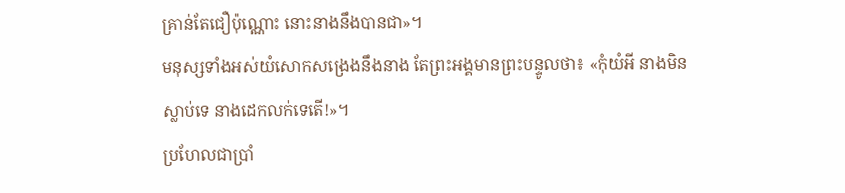គ្រាន់តែជឿប៉ុណ្ណោះ នោះនាងនឹងបានជា»។
មនុស្សទាំងអស់យំសោកសង្រេងនឹងនាង តែព្រះអង្គមានព្រះបន្ទូលថា៖ «កុំយំអី នាងមិនស្លាប់ទេ នាងដេកលក់ទេតើ!»។
ប្រហែលជាប្រាំ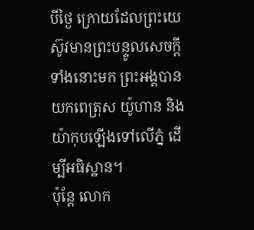បីថ្ងៃ ក្រោយដែលព្រះយេស៊ូវមានព្រះបន្ទូលសេចក្តីទាំងនោះមក ព្រះអង្គបានយកពេត្រុស យ៉ូហាន និងយ៉ាកុបឡើងទៅលើភ្នំ ដើម្បីអធិស្ឋាន។
ប៉ុន្ដែ លោក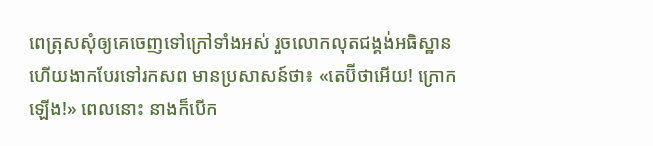ពេត្រុសសុំឲ្យគេចេញទៅក្រៅទាំងអស់ រួចលោកលុតជង្គង់អធិស្ឋាន ហើយងាកបែរទៅរកសព មានប្រសាសន៍ថា៖ «តេប៊ីថាអើយ! ក្រោកឡើង!» ពេលនោះ នាងក៏បើក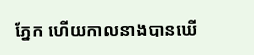ភ្នែក ហើយកាលនាងបានឃើ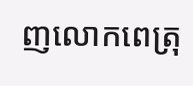ញលោកពេត្រុ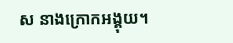ស នាងក្រោកអង្គុយ។